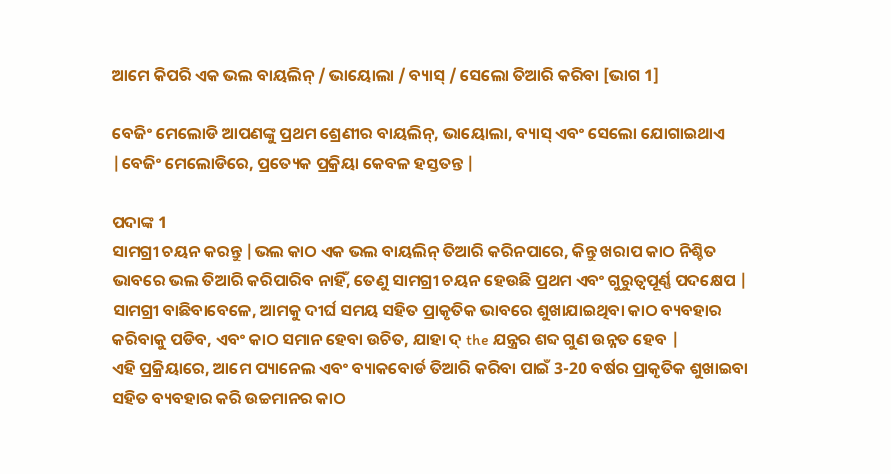ଆମେ କିପରି ଏକ ଭଲ ବାୟଲିନ୍ / ଭାୟୋଲା / ବ୍ୟାସ୍ / ସେଲୋ ତିଆରି କରିବା [ଭାଗ 1]

ବେଜିଂ ମେଲୋଡି ଆପଣଙ୍କୁ ପ୍ରଥମ ଶ୍ରେଣୀର ବାୟଲିନ୍, ଭାୟୋଲା, ବ୍ୟାସ୍ ଏବଂ ସେଲୋ ଯୋଗାଇଥାଏ |ବେଜିଂ ମେଲୋଡିରେ, ପ୍ରତ୍ୟେକ ପ୍ରକ୍ରିୟା କେବଳ ହସ୍ତତନ୍ତ |

ପଦାଙ୍କ 1
ସାମଗ୍ରୀ ଚୟନ କରନ୍ତୁ |ଭଲ କାଠ ଏକ ଭଲ ବାୟଲିନ୍ ତିଆରି କରିନପାରେ, କିନ୍ତୁ ଖରାପ କାଠ ନିଶ୍ଚିତ ଭାବରେ ଭଲ ତିଆରି କରିପାରିବ ନାହିଁ, ତେଣୁ ସାମଗ୍ରୀ ଚୟନ ହେଉଛି ପ୍ରଥମ ଏବଂ ଗୁରୁତ୍ୱପୂର୍ଣ୍ଣ ପଦକ୍ଷେପ |
ସାମଗ୍ରୀ ବାଛିବାବେଳେ, ଆମକୁ ଦୀର୍ଘ ସମୟ ସହିତ ପ୍ରାକୃତିକ ଭାବରେ ଶୁଖାଯାଇଥିବା କାଠ ବ୍ୟବହାର କରିବାକୁ ପଡିବ, ଏବଂ କାଠ ସମାନ ହେବା ଉଚିତ, ଯାହା ଦ୍ the ଯନ୍ତ୍ରର ଶବ୍ଦ ଗୁଣ ଉନ୍ନତ ହେବ |
ଏହି ପ୍ରକ୍ରିୟାରେ, ଆମେ ପ୍ୟାନେଲ ଏବଂ ବ୍ୟାକବୋର୍ଡ ତିଆରି କରିବା ପାଇଁ 3-20 ବର୍ଷର ପ୍ରାକୃତିକ ଶୁଖାଇବା ସହିତ ବ୍ୟବହାର କରି ଉଚ୍ଚମାନର କାଠ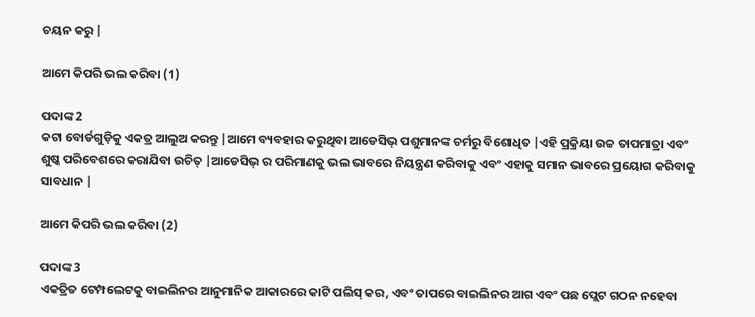ଚୟନ କରୁ |

ଆମେ କିପରି ଭଲ କରିବା (1)

ପଦାଙ୍କ 2
କଟା ବୋର୍ଡଗୁଡ଼ିକୁ ଏକତ୍ର ଆଲୁଅ କରନ୍ତୁ |ଆମେ ବ୍ୟବହାର କରୁଥିବା ଆଡେସିଭ୍ ପଶୁମାନଙ୍କ ଚର୍ମରୁ ବିଶୋଧିତ |ଏହି ପ୍ରକ୍ରିୟା ଉଚ୍ଚ ତାପମାତ୍ରା ଏବଂ ଶୁଷ୍କ ପରିବେଶରେ କରାଯିବା ଉଚିତ୍ |ଆଡେସିଭ୍ ର ପରିମାଣକୁ ଭଲ ଭାବରେ ନିୟନ୍ତ୍ରଣ କରିବାକୁ ଏବଂ ଏହାକୁ ସମାନ ଭାବରେ ପ୍ରୟୋଗ କରିବାକୁ ସାବଧାନ |

ଆମେ କିପରି ଭଲ କରିବା (2)

ପଦାଙ୍କ 3
ଏକତ୍ରିତ ଟେମ୍ପଲେଟକୁ ବାଇଲିନର ଆନୁମାନିକ ଆକାରରେ କାଟି ପଲିସ୍ କର, ଏବଂ ତାପରେ ବାଇଲିନର ଆଗ ଏବଂ ପଛ ପ୍ଲେଟ ଗଠନ ନହେବା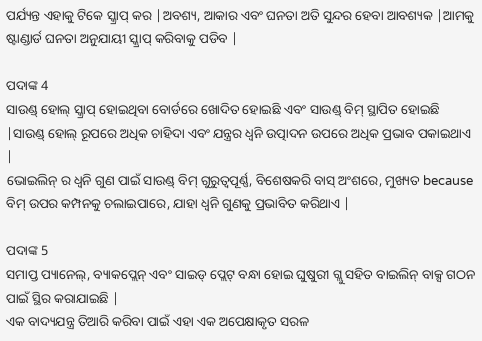ପର୍ଯ୍ୟନ୍ତ ଏହାକୁ ଟିକେ ସ୍କ୍ରାପ୍ କର |ଅବଶ୍ୟ, ଆକାର ଏବଂ ଘନତା ଅତି ସୁନ୍ଦର ହେବା ଆବଶ୍ୟକ |ଆମକୁ ଷ୍ଟାଣ୍ଡାର୍ଡ ଘନତା ଅନୁଯାୟୀ ସ୍କ୍ରାପ୍ କରିବାକୁ ପଡିବ |

ପଦାଙ୍କ 4
ସାଉଣ୍ଡ୍ ହୋଲ୍ ସ୍କ୍ରାପ୍ ହୋଇଥିବା ବୋର୍ଡରେ ଖୋଦିତ ହୋଇଛି ଏବଂ ସାଉଣ୍ଡ୍ ବିମ୍ ସ୍ଥାପିତ ହୋଇଛି |ସାଉଣ୍ଡ୍ ହୋଲ୍ ରୂପରେ ଅଧିକ ଚାହିଦା ଏବଂ ଯନ୍ତ୍ରର ଧ୍ୱନି ଉତ୍ପାଦନ ଉପରେ ଅଧିକ ପ୍ରଭାବ ପକାଇଥାଏ |
ଭୋଇଲିନ୍ ର ଧ୍ୱନି ଗୁଣ ପାଇଁ ସାଉଣ୍ଡ୍ ବିମ୍ ଗୁରୁତ୍ୱପୂର୍ଣ୍ଣ, ବିଶେଷକରି ବାସ୍ ଅଂଶରେ, ମୁଖ୍ୟତ because ବିମ୍ ଉପର କମ୍ପନକୁ ଚଲାଇପାରେ, ଯାହା ଧ୍ୱନି ଗୁଣକୁ ପ୍ରଭାବିତ କରିଥାଏ |

ପଦାଙ୍କ 5
ସମାପ୍ତ ପ୍ୟାନେଲ୍, ବ୍ୟାକପ୍ଲେନ୍ ଏବଂ ସାଇଡ୍ ପ୍ଲେଟ୍ ବନ୍ଧା ହୋଇ ଘୁଷୁରୀ ଗ୍ଲୁ ସହିତ ବାଇଲିନ୍ ବାକ୍ସ ଗଠନ ପାଇଁ ସ୍ଥିର କରାଯାଇଛି |
ଏକ ବାଦ୍ୟଯନ୍ତ୍ର ତିଆରି କରିବା ପାଇଁ ଏହା ଏକ ଅପେକ୍ଷାକୃତ ସରଳ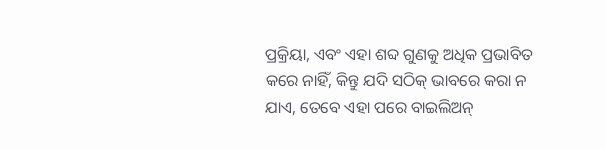ପ୍ରକ୍ରିୟା, ଏବଂ ଏହା ଶବ୍ଦ ଗୁଣକୁ ଅଧିକ ପ୍ରଭାବିତ କରେ ନାହିଁ, କିନ୍ତୁ ଯଦି ସଠିକ୍ ଭାବରେ କରା ନ ଯାଏ, ତେବେ ଏହା ପରେ ବାଇଲିଅନ୍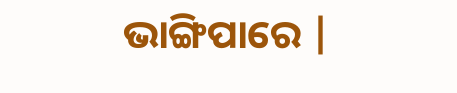ଭାଙ୍ଗିପାରେ |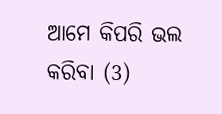ଆମେ କିପରି ଭଲ କରିବା (3)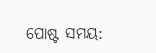ପୋଷ୍ଟ ସମୟ: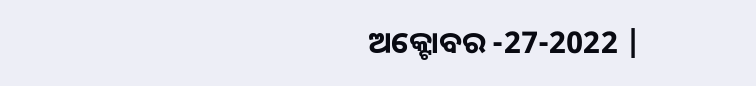ଅକ୍ଟୋବର -27-2022 |